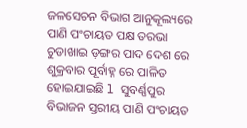ଜଳସେଚନ ବିଭାଗ ଆନୁକୂଲ୍ୟରେ ପାଣି ପଂଚାୟତ ପକ୍ଷ ତରଭା ଚୁଡାଖାଇ ଡ଼ଙ୍ଗର ପାଦ ଦେଶ ରେ ଶୁକ୍ରବାର ପୂର୍ବାହ୍ନ ରେ ପାଳିତ ହୋଇଯାଇଛି l ସୁବର୍ଣ୍ଣପୁର ବିଭାଜନ ସ୍ତରୀୟ ପାଣି ପଂଚାୟତ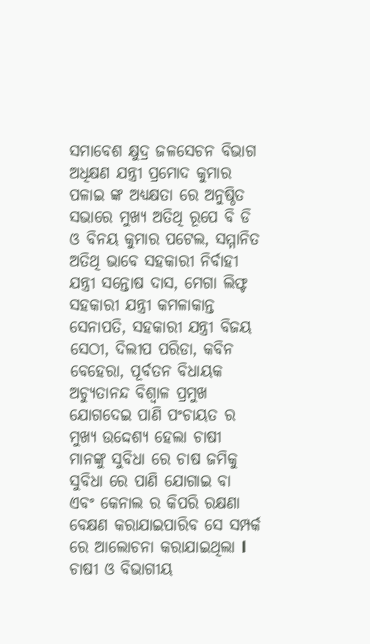ସମାବେଶ କ୍ଷୁଦ୍ର ଜଳସେଚନ ବିଭାଗ ଅଧିକ୍ଷଣ ଯନ୍ତ୍ରୀ ପ୍ରମୋଦ କୁମାର ପଳାଇ ଙ୍କ ଅଧ୍ୟକ୍ଷତା ରେ ଅନୁଷ୍ଠିତ ସଭାରେ ମୁଖ୍ୟ ଅତିଥି ରୂପେ ବି ଡି ଓ ବିନୟ କୁମାର ପଟେଲ, ସମ୍ମାନିତ ଅତିଥି ଭାବେ ସହକାରୀ ନିର୍ବାହୀ ଯନ୍ତ୍ରୀ ସନ୍ତୋଷ ଦାସ, ମେଗା ଲିଫ୍ଟ ସହକାରୀ ଯନ୍ତ୍ରୀ କମଳାକାନ୍ତ ସେନାପତି, ସହକାରୀ ଯନ୍ତ୍ରୀ ବିଜୟ ସେଠୀ, ଦିଲୀପ ପରିଡା, କବିନ ବେହେରା, ପୂର୍ବତନ ବିଧାୟକ ଅଚ୍ୟୁତାନନ୍ଦ ବିଶ୍ୱାଳ ପ୍ରମୁଖ ଯୋଗଦେଇ ପାଣି ପଂଚାୟତ ର ମୁଖ୍ୟ ଉଦ୍ଦେଶ୍ୟ ହେଲା ଚାଷୀ ମାନଙ୍କୁ ସୁବିଧା ରେ ଚାଷ ଜମିକୁ ସୁବିଧା ରେ ପାଣି ଯୋଗାଇ ବା ଏବଂ କେନାଲ ର କିପରି ରକ୍ଷଣା ବେକ୍ଷଣ କରାଯାଇପାରିବ ସେ ସମ୍ପର୍କ ରେ ଆଲୋଚନା କରାଯାଇଥିଲା l ଚାଷୀ ଓ ବିଭାଗୀୟ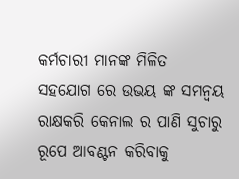କର୍ମଚାରୀ ମାନଙ୍କ ମିଳିତ ସହଯୋଗ ରେ ଉଭୟ ଙ୍କ ସମନ୍ୱୟ ରାକ୍ଷକରି କେନାଲ ର ପାଣି ସୁଚାରୁ ରୂପେ ଆବଣ୍ଟନ କରିବାକୁ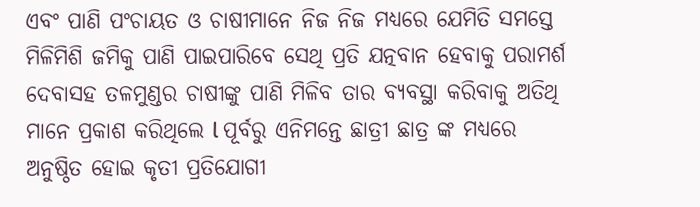ଏବଂ ପାଣି ପଂଚାୟତ ଓ ଚାଷୀମାନେ ନିଜ ନିଜ ମଧ୍ୟରେ ଯେମିତି ସମସ୍ତେ ମିଳିମିଶି ଜମିକୁ ପାଣି ପାଇପାରିବେ ସେଥି ପ୍ରତି ଯତ୍ନବାନ ହେବାକୁ ପରାମର୍ଶ ଦେବାସହ ତଳମୁଣ୍ଡର ଚାଷୀଙ୍କୁ ପାଣି ମିଳିବ ତାର ବ୍ୟବସ୍ଥା କରିବାକୁ ଅତିଥି ମାନେ ପ୍ରକାଶ କରିଥିଲେ l ପୂର୍ବରୁ ଏନିମନ୍ତେ ଛାତ୍ରୀ ଛାତ୍ର ଙ୍କ ମଧ୍ୟରେ ଅନୁଷ୍ଠିତ ହୋଇ କୃତୀ ପ୍ରତିଯୋଗୀ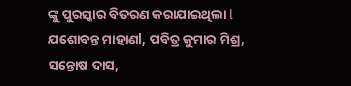ଙ୍କୁ ପୁରସ୍କାର ବିତରଣ କରାଯାଇଥିଲା l ଯଶୋବନ୍ତ ମାହାଣl, ପବିତ୍ର କୁମାର ମିଶ୍ର, ସନ୍ତୋଷ ଦାସ,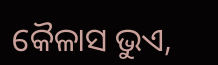କୈଳାସ ଭୁଏ,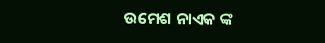ଉମେଶ ନାଏକ ଙ୍କ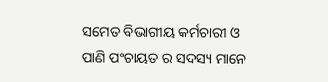ସମେତ ବିଭାଗୀୟ କର୍ମଚାରୀ ଓ ପାଣି ପଂଚାୟତ ର ସଦସ୍ୟ ମାନେ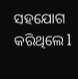ସହଯୋଗ କରିଥିଲେ l